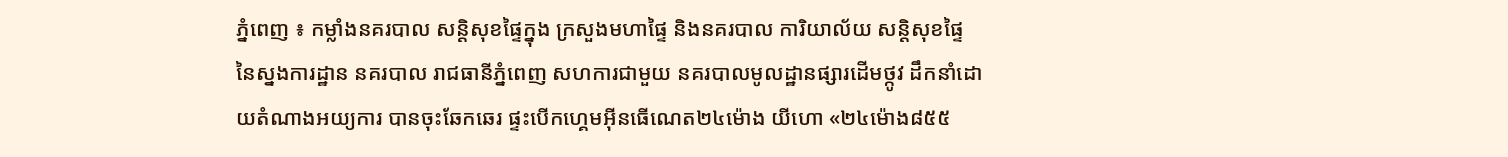ភ្នំពេញ ៖ កម្លាំងនគរបាល សន្ដិសុខផ្ទៃក្នុង ក្រសួងមហាផ្ទៃ និងនគរបាល ការិយាល័យ សន្តិសុខផ្ទៃ នៃស្នងការដ្ឋាន នគរបាល រាជធានីភ្នំពេញ សហការជាមួយ នគរបាលមូលដ្ឋានផ្សារដើមថ្កូវ ដឹកនាំដោយតំណាងអយ្យការ បានចុះឆែកឆេរ ផ្ទះបើកហេ្គមអ៊ីនធើណេត២៤ម៉ោង យីហោ «២៤ម៉ោង៨៥៥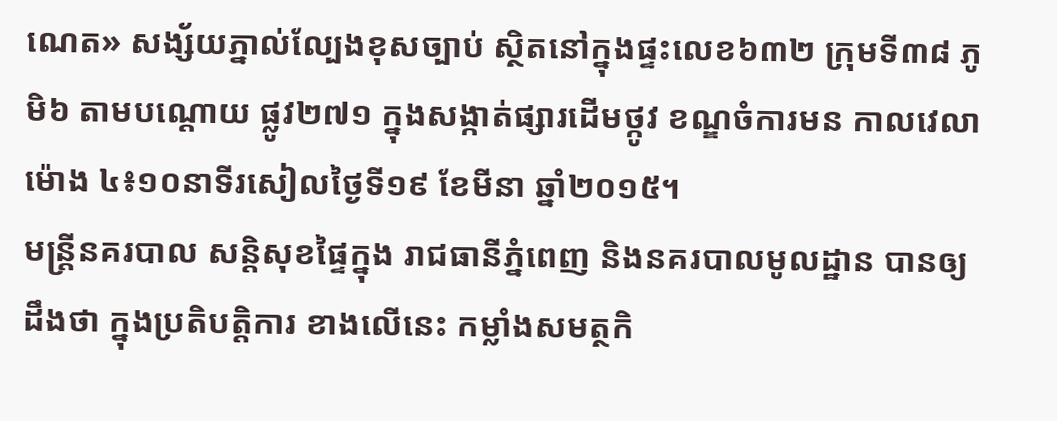ណេត» សង្ស័យភ្នាល់ល្បែងខុសច្បាប់ ស្ថិតនៅក្នុងផ្ទះលេខ៦៣២ ក្រុមទី៣៨ ភូមិ៦ តាមបណ្ដោយ ផ្លូវ២៧១ ក្នុងសង្កាត់ផ្សារដើមថ្កូវ ខណ្ឌចំការមន កាលវេលាម៉ោង ៤៖១០នាទីរសៀលថ្ងៃទី១៩ ខែមីនា ឆ្នាំ២០១៥។
មន្រ្តីនគរបាល សន្តិសុខផ្ទៃក្នុង រាជធានីភ្នំពេញ និងនគរបាលមូលដ្ឋាន បានឲ្យដឹងថា ក្នុងប្រតិបត្តិការ ខាងលើនេះ កម្លាំងសមត្ថកិ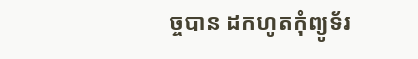ច្ចបាន ដកហូតកុំព្យូទ័រ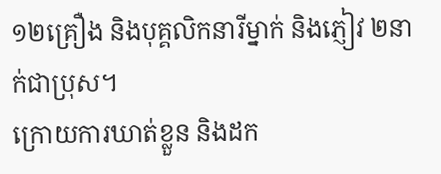១២គ្រឿង និងបុគ្គលិកនារីម្នាក់ និងភ្ញៀវ ២នាក់ជាប្រុស។
ក្រោយការឃាត់ខ្លួន និងដក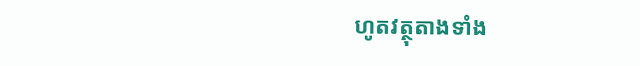ហូតវត្ថុតាងទាំង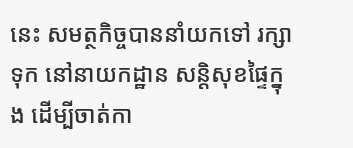នេះ សមត្ថកិច្ចបាននាំយកទៅ រក្សាទុក នៅនាយកដ្ឋាន សន្តិសុខផ្ទៃក្នុង ដើម្បីចាត់កា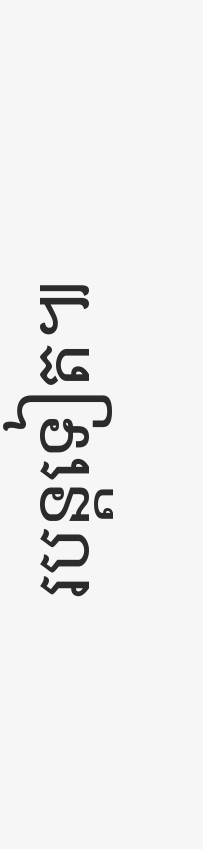របន្តទៀត៕